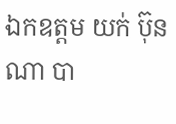ឯកឧត្ដម យក់ ប៊ុនណា បា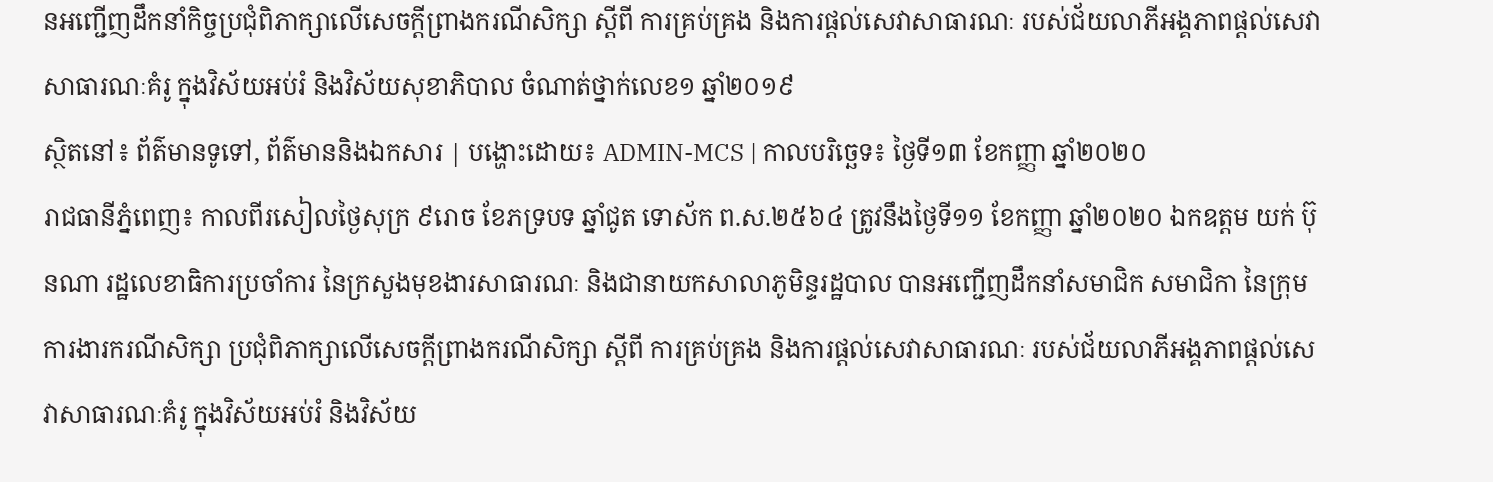នអញ្ជើញដឹកនាំកិច្ចប្រជុំពិភាក្សាលើសេចក្ដីព្រាងករណីសិក្សា ស្ដីពី ការគ្រប់គ្រង និងការផ្ដល់សេវាសាធារណៈ របស់ជ័យលាភីអង្គភាពផ្ដល់សេវាសាធារណៈគំរូ ក្នុងវិស័យអប់រំ និងវិស័យសុខាភិបាល ចំណាត់ថ្នាក់លេខ១ ឆ្នាំ២០១៩
ស្ថិតនៅ៖ ព័ត៌មានទូទៅ, ព័ត៌មាននិងឯកសារ | បង្ហោះដោយ៖ ADMIN-MCS | កាលបរិច្ឆេទ៖ ថ្ងៃទី១៣ ខែកញ្ញា ឆ្នាំ២០២០
រាជធានីភ្នំពេញ៖ កាលពីរសៀលថ្ងៃសុក្រ ៩រោច ខែភទ្របទ ឆ្នាំជូត ទោស័ក ព.ស.២៥៦៤ ត្រូវនឹងថ្ងៃទី១១ ខែកញ្ញា ឆ្នាំ២០២០ ឯកឧត្ដម យក់ ប៊ុនណា រដ្ឋលេខាធិការប្រចាំការ នៃក្រសួងមុខងារសាធារណៈ និងជានាយកសាលាភូមិន្ទរដ្ឋបាល បានអញ្ជើញដឹកនាំសមាជិក សមាជិកា នៃក្រុមការងារករណីសិក្សា ប្រជុំពិភាក្សាលើសេចក្ដីព្រាងករណីសិក្សា ស្ដីពី ការគ្រប់គ្រង និងការផ្ដល់សេវាសាធារណៈ របស់ជ័យលាភីអង្គភាពផ្ដល់សេវាសាធារណៈគំរូ ក្នុងវិស័យអប់រំ និងវិស័យ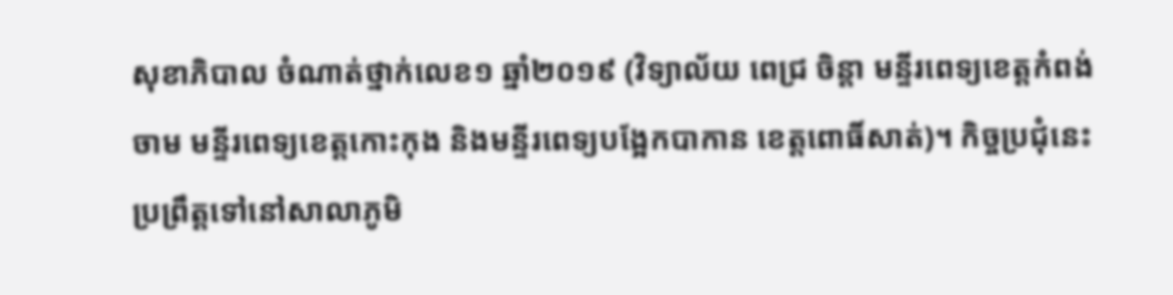សុខាភិបាល ចំណាត់ថ្នាក់លេខ១ ឆ្នាំ២០១៩ (វិទ្យាល័យ ពេជ្រ ចិន្ដា មន្ទីរពេទ្យខេត្តកំពង់ចាម មន្ទីរពេទ្យខេត្តកោះកុង និងមន្ទីរពេទ្យបង្អែកបាកាន ខេត្តពោធិ៍សាត់)។ កិច្ចប្រជុំនេះ ប្រព្រឹត្តទៅនៅសាលាភូមិ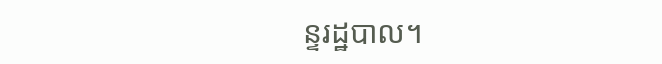ន្ទរដ្ឋបាល។